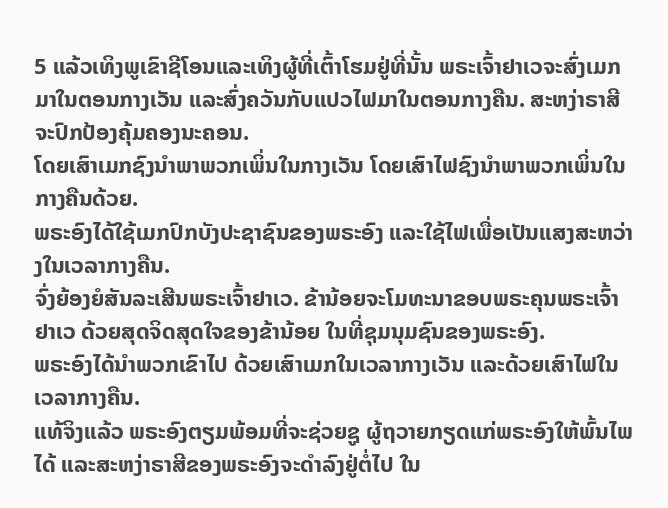5 ແລ້ວເທິງພູເຂົາຊີໂອນແລະເທິງຜູ້ທີ່ເຕົ້າໂຮມຢູ່ທີ່ນັ້ນ ພຣະເຈົ້າຢາເວຈະສົ່ງເມກມາໃນຕອນກາງເວັນ ແລະສົ່ງຄວັນກັບແປວໄຟມາໃນຕອນກາງຄືນ. ສະຫງ່າຣາສີຈະປົກປ້ອງຄຸ້ມຄອງນະຄອນ.
ໂດຍເສົາເມກຊົງນຳພາພວກເພິ່ນໃນກາງເວັນ ໂດຍເສົາໄຟຊົງນຳພາພວກເພິ່ນໃນກາງຄືນດ້ວຍ.
ພຣະອົງໄດ້ໃຊ້ເມກປົກບັງປະຊາຊົນຂອງພຣະອົງ ແລະໃຊ້ໄຟເພື່ອເປັນແສງສະຫວ່າງໃນເວລາກາງຄືນ.
ຈົ່ງຍ້ອງຍໍສັນລະເສີນພຣະເຈົ້າຢາເວ. ຂ້ານ້ອຍຈະໂມທະນາຂອບພຣະຄຸນພຣະເຈົ້າຢາເວ ດ້ວຍສຸດຈິດສຸດໃຈຂອງຂ້ານ້ອຍ ໃນທີ່ຊຸມນຸມຊົນຂອງພຣະອົງ.
ພຣະອົງໄດ້ນຳພວກເຂົາໄປ ດ້ວຍເສົາເມກໃນເວລາກາງເວັນ ແລະດ້ວຍເສົາໄຟໃນເວລາກາງຄືນ.
ແທ້ຈິງແລ້ວ ພຣະອົງຕຽມພ້ອມທີ່ຈະຊ່ວຍຊູ ຜູ້ຖວາຍກຽດແກ່ພຣະອົງໃຫ້ພົ້ນໄພໄດ້ ແລະສະຫງ່າຣາສີຂອງພຣະອົງຈະດຳລົງຢູ່ຕໍ່ໄປ ໃນ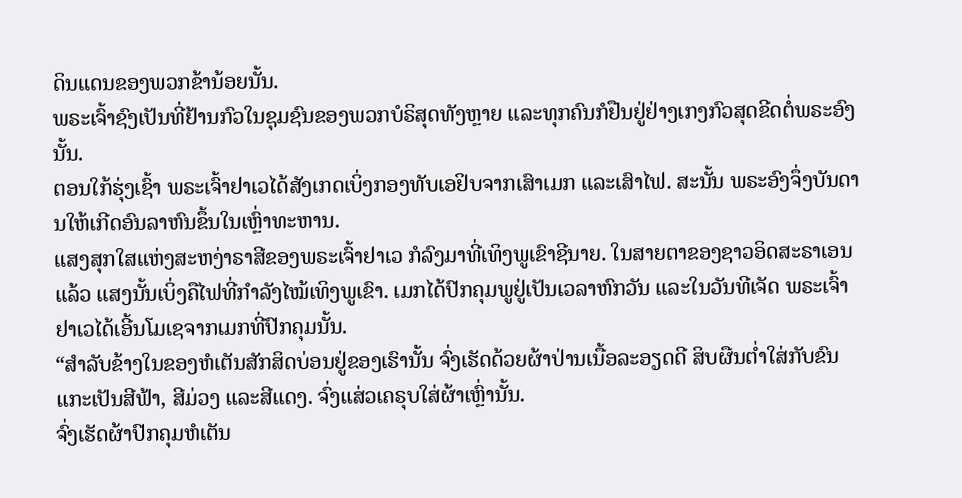ດິນແດນຂອງພວກຂ້ານ້ອຍນັ້ນ.
ພຣະເຈົ້າຊົງເປັນທີ່ຢ້ານກົວໃນຊຸມຊົນຂອງພວກບໍຣິສຸດທັງຫຼາຍ ແລະທຸກຄົນກໍຢືນຢູ່ຢ່າງເກງກົວສຸດຂີດຕໍ່ພຣະອົງນັ້ນ.
ຕອນໃກ້ຮຸ່ງເຊົ້າ ພຣະເຈົ້າຢາເວໄດ້ສັງເກດເບິ່ງກອງທັບເອຢິບຈາກເສົາເມກ ແລະເສົາໄຟ. ສະນັ້ນ ພຣະອົງຈຶ່ງບັນດານໃຫ້ເກີດອົນລາຫົນຂຶ້ນໃນເຫຼົ່າທະຫານ.
ແສງສຸກໃສແຫ່ງສະຫງ່າຣາສີຂອງພຣະເຈົ້າຢາເວ ກໍລົງມາທີ່ເທິງພູເຂົາຊີນາຍ. ໃນສາຍຕາຂອງຊາວອິດສະຣາເອນແລ້ວ ແສງນັ້ນເບິ່ງຄືໄຟທີ່ກຳລັງໄໝ້ເທິງພູເຂົາ. ເມກໄດ້ປົກຄຸມພູຢູ່ເປັນເວລາຫົກວັນ ແລະໃນວັນທີເຈັດ ພຣະເຈົ້າຢາເວໄດ້ເອີ້ນໂມເຊຈາກເມກທີ່ປົກຄຸມນັ້ນ.
“ສຳລັບຂ້າງໃນຂອງຫໍເຕັນສັກສິດບ່ອນຢູ່ຂອງເຮົານັ້ນ ຈົ່ງເຮັດດ້ວຍຜ້າປ່ານເນື້ອລະອຽດດີ ສິບຜືນຕໍ່າໃສ່ກັບຂົນແກະເປັນສີຟ້າ, ສີມ່ວງ ແລະສີແດງ. ຈົ່ງແສ່ວເຄຣຸບໃສ່ຜ້າເຫຼົ່ານັ້ນ.
ຈົ່ງເຮັດຜ້າປົກຄຸມຫໍເຕັນ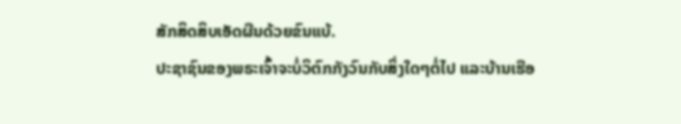ສັກສິດສິບເອັດຜືນດ້ວຍຂົນແບ້.
ປະຊາຊົນຂອງພຣະເຈົ້າຈະບໍ່ວິຕົກກັງວົນກັບສິ່ງໃດໆຕໍ່ໄປ ແລະບ້ານເຮືອ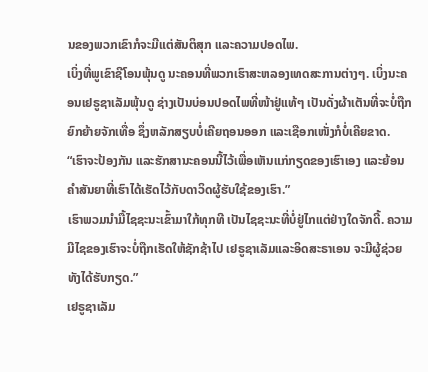ນຂອງພວກເຂົາກໍຈະມີແຕ່ສັນຕິສຸກ ແລະຄວາມປອດໄພ.
ເບິ່ງທີ່ພູເຂົາຊີໂອນພຸ້ນດູ ນະຄອນທີ່ພວກເຮົາສະຫລອງເທດສະການຕ່າງໆ. ເບິ່ງນະຄອນເຢຣູຊາເລັມພຸ້ນດູ ຊ່າງເປັນບ່ອນປອດໄພທີ່ໜ້າຢູ່ແທ້ໆ ເປັນດັ່ງຜ້າເຕັນທີ່ຈະບໍ່ຖືກຍົກຍ້າຍຈັກເທື່ອ ຊຶ່ງຫລັກສຽບບໍ່ເຄີຍຖອນອອກ ແລະເຊືອກເໜັ່ງກໍບໍ່ເຄີຍຂາດ.
“ເຮົາຈະປ້ອງກັນ ແລະຮັກສານະຄອນນີ້ໄວ້ເພື່ອເຫັນແກ່ກຽດຂອງເຮົາເອງ ແລະຍ້ອນຄຳສັນຍາທີ່ເຮົາໄດ້ເຮັດໄວ້ກັບດາວິດຜູ້ຮັບໃຊ້ຂອງເຮົາ.”
ເຮົາພວມນຳມື້ໄຊຊະນະເຂົ້າມາໃກ້ທຸກທີ ເປັນໄຊຊະນະທີ່ບໍ່ຢູ່ໄກແຕ່ຢ່າງໃດຈັກດີ້. ຄວາມມີໄຊຂອງເຮົາຈະບໍ່ຖືກເຮັດໃຫ້ຊັກຊ້າໄປ ເຢຣູຊາເລັມແລະອິດສະຣາເອນ ຈະມີຜູ້ຊ່ວຍທັງໄດ້ຮັບກຽດ.”
ເຢຣູຊາເລັມ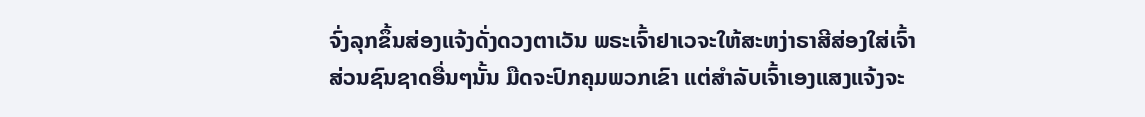ຈົ່ງລຸກຂຶ້ນສ່ອງແຈ້ງດັ່ງດວງຕາເວັນ ພຣະເຈົ້າຢາເວຈະໃຫ້ສະຫງ່າຣາສີສ່ອງໃສ່ເຈົ້າ
ສ່ວນຊົນຊາດອື່ນໆນັ້ນ ມືດຈະປົກຄຸມພວກເຂົາ ແຕ່ສຳລັບເຈົ້າເອງແສງແຈ້ງຈະ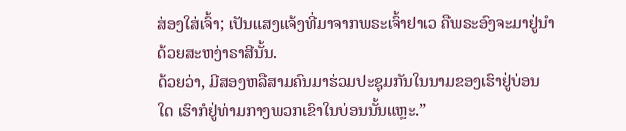ສ່ອງໃສ່ເຈົ້າ; ເປັນແສງແຈ້ງທີ່ມາຈາກພຣະເຈົ້າຢາເວ ຄືພຣະອົງຈະມາຢູ່ນຳດ້ວຍສະຫງ່າຣາສີນັ້ນ.
ດ້ວຍວ່າ, ມີສອງຫລືສາມຄົນມາຮ່ວມປະຊຸມກັນໃນນາມຂອງເຮົາຢູ່ບ່ອນໃດ ເຮົາກໍຢູ່ທ່າມກາງພວກເຂົາໃນບ່ອນນັ້ນແຫຼະ.”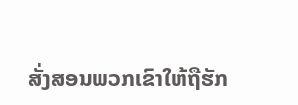ສັ່ງສອນພວກເຂົາໃຫ້ຖືຮັກ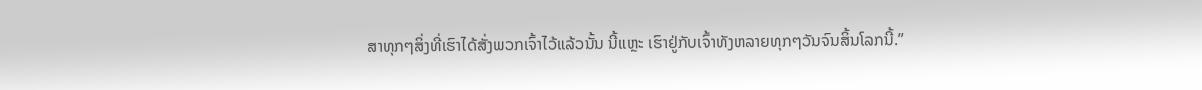ສາທຸກໆສິ່ງທີ່ເຮົາໄດ້ສັ່ງພວກເຈົ້າໄວ້ແລ້ວນັ້ນ ນີ້ແຫຼະ ເຮົາຢູ່ກັບເຈົ້າທັງຫລາຍທຸກໆວັນຈົນສິ້ນໂລກນີ້.”